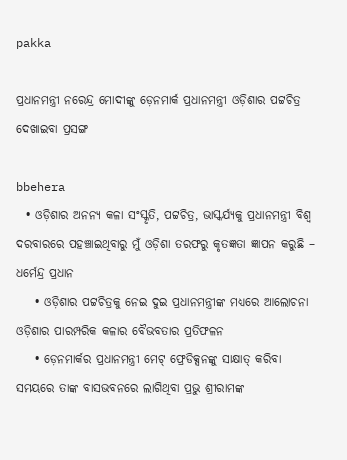pakka

ପ୍ରଧାନମନ୍ତ୍ରୀ ନରେନ୍ଦ୍ର ମୋଦୀଙ୍କୁ ଡ଼େନମାର୍କ ପ୍ରଧାନମନ୍ତ୍ରୀ ଓଡ଼ିଶାର ପଟ୍ଟଚିତ୍ର ଦେଖାଇବା ପ୍ରସଙ୍ଗ

bbehera
  • ଓଡ଼ିଶାର ଅନନ୍ୟ କଳା ସଂସ୍କୃତି, ପଟ୍ଟଚିତ୍ର, ଭାସ୍କର୍ଯ୍ୟକୁ ପ୍ରଧାନମନ୍ତ୍ରୀ ବିଶ୍ୱ ଦରବାରରେ ପହଞ୍ଚାଇଥିବାରୁ ମୁଁ ଓଡ଼ିଶା ତରଫରୁ କୃତଜ୍ଞତା ଜ୍ଞାପନ କରୁଛି – ଧର୍ମେନ୍ଦ୍ର ପ୍ରଧାନ
    • ଓଡ଼ିଶାର ପଟ୍ଟଚିତ୍ରକୁ ନେଇ ଦୁଇ ପ୍ରଧାନମନ୍ତ୍ରୀଙ୍କ ମଧ୍ୟରେ ଆଲୋଚନା ଓଡ଼ିଶାର ପାରମ୍ପରିକ କଳାର ବୈଭବତାର ପ୍ରତିଫଳନ
    • ଡ଼େନମାର୍କର ପ୍ରଧାନମନ୍ତ୍ରୀ ମେଟ୍ ଫ୍ରେଡିକ୍ସନଙ୍କୁ ସାକ୍ଷାତ୍ କରିବା ସମୟରେ ତାଙ୍କ ବାସଭବନରେ ଲାଗିଥିବା ପ୍ରଭୁ ଶ୍ରୀରାମଙ୍କ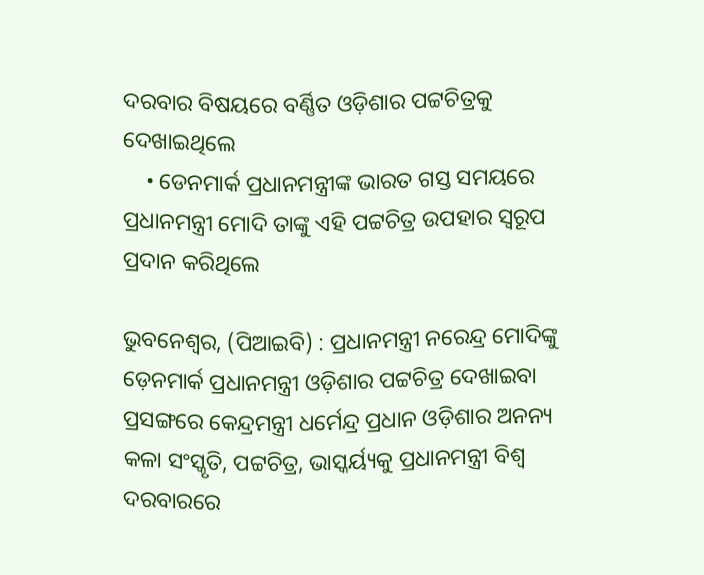ଦରବାର ବିଷୟରେ ବର୍ଣ୍ଣିତ ଓଡ଼ିଶାର ପଟ୍ଟଚିତ୍ରକୁ ଦେଖାଇଥିଲେ
    • ଡେନମାର୍କ ପ୍ରଧାନମନ୍ତ୍ରୀଙ୍କ ଭାରତ ଗସ୍ତ ସମୟରେ ପ୍ରଧାନମନ୍ତ୍ରୀ ମୋଦି ତାଙ୍କୁ ଏହି ପଟ୍ଟଚିତ୍ର ଉପହାର ସ୍ୱରୂପ ପ୍ରଦାନ କରିଥିଲେ

ଭୁବନେଶ୍ୱର, (ପିଆଇବି) : ପ୍ରଧାନମନ୍ତ୍ରୀ ନରେନ୍ଦ୍ର ମୋଦିଙ୍କୁ ଡ଼େନମାର୍କ ପ୍ରଧାନମନ୍ତ୍ରୀ ଓଡ଼ିଶାର ପଟ୍ଟଚିତ୍ର ଦେଖାଇବା ପ୍ରସଙ୍ଗରେ କେନ୍ଦ୍ରମନ୍ତ୍ରୀ ଧର୍ମେନ୍ଦ୍ର ପ୍ରଧାନ ଓଡ଼ିଶାର ଅନନ୍ୟ କଳା ସଂସ୍କୃତି, ପଟ୍ଟଚିତ୍ର, ଭାସ୍କର୍ୟ୍ୟକୁ ପ୍ରଧାନମନ୍ତ୍ରୀ ବିଶ୍ୱ ଦରବାରରେ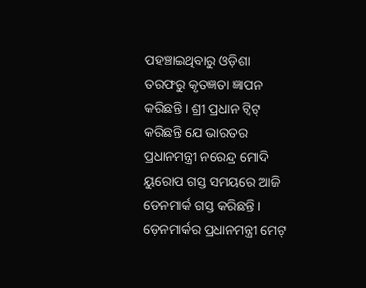ପହଞ୍ଚାଇଥିବାରୁ ଓଡ଼ିଶା ତରଫରୁ କୃତଜ୍ଞତା ଜ୍ଞାପନ କରିଛନ୍ତି । ଶ୍ରୀ ପ୍ରଧାନ ଟ୍ୱିଟ୍ କରିଛନ୍ତି ଯେ ଭାରତର ପ୍ରଧାନମନ୍ତ୍ରୀ ନରେନ୍ଦ୍ର ମୋଦି ୟୁରୋପ ଗସ୍ତ ସମୟରେ ଆଜି ଡେନମାର୍କ ଗସ୍ତ କରିଛନ୍ତି । ଡ଼େନମାର୍କର ପ୍ରଧାନମନ୍ତ୍ରୀ ମେଟ୍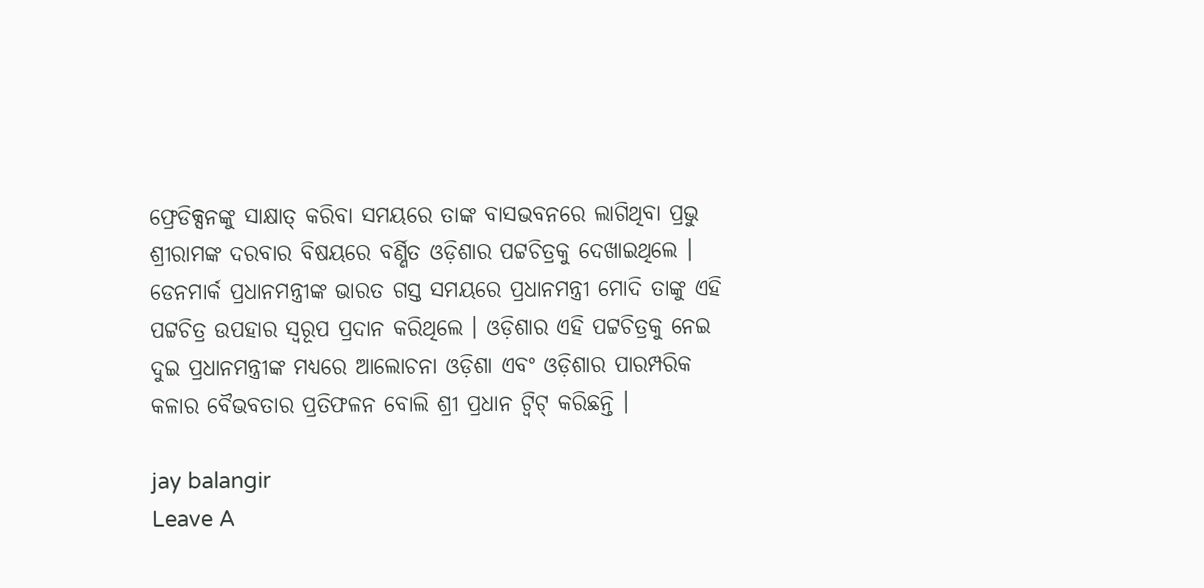ଫ୍ରେଡିକ୍ସନଙ୍କୁ ସାକ୍ଷାତ୍ କରିବା ସମୟରେ ତାଙ୍କ ବାସଭବନରେ ଲାଗିଥିବା ପ୍ରଭୁ ଶ୍ରୀରାମଙ୍କ ଦରବାର ବିଷୟରେ ବର୍ଣ୍ଣିତ ଓଡ଼ିଶାର ପଟ୍ଟଚିତ୍ରକୁ ଦେଖାଇଥିଲେ । ଡେନମାର୍କ ପ୍ରଧାନମନ୍ତ୍ରୀଙ୍କ ଭାରତ ଗସ୍ତ ସମୟରେ ପ୍ରଧାନମନ୍ତ୍ରୀ ମୋଦି ତାଙ୍କୁ ଏହି ପଟ୍ଟଚିତ୍ର ଉପହାର ସ୍ୱରୂପ ପ୍ରଦାନ କରିଥିଲେ । ଓଡ଼ିଶାର ଏହି ପଟ୍ଟଚିତ୍ରକୁ ନେଇ ଦୁଇ ପ୍ରଧାନମନ୍ତ୍ରୀଙ୍କ ମଧ୍ୟରେ ଆଲୋଚନା ଓଡ଼ିଶା ଏବଂ ଓଡ଼ିଶାର ପାରମ୍ପରିକ କଳାର ବୈଭବତାର ପ୍ରତିଫଳନ ବୋଲି ଶ୍ରୀ ପ୍ରଧାନ ଟ୍ୱିଟ୍ କରିଛନ୍ତି ।

jay balangir
Leave A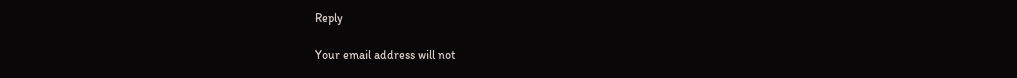Reply

Your email address will not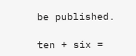be published.

ten + six =